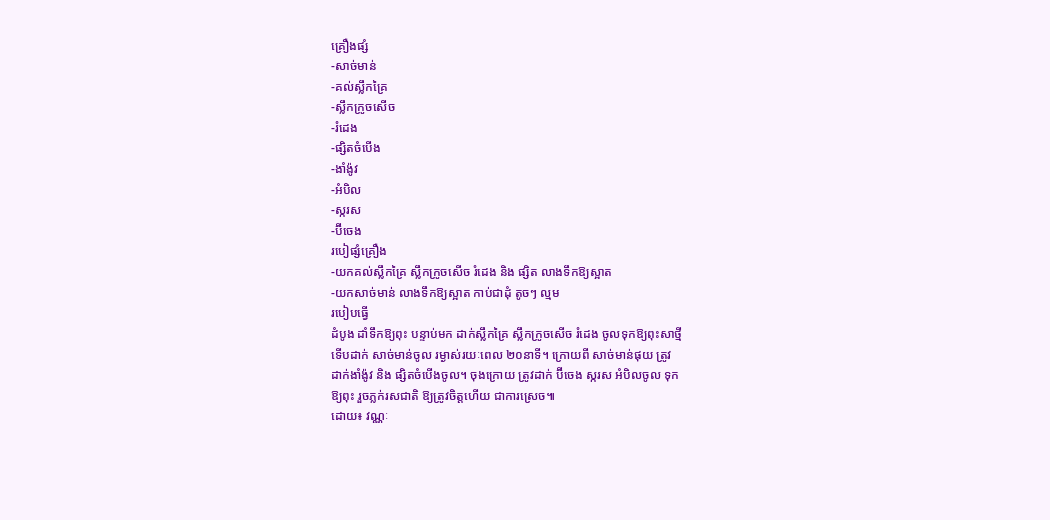គ្រឿងផ្សំ
-សាច់មាន់
-គល់ស្លឹកគ្រៃ
-ស្លឹកក្រូចសើច
-រំដេង
-ផ្សិតចំបើង
-ងាំង៉ូវ
-អំបិល
-ស្ករស
-ប៊ីចេង
របៀផ្សំគ្រឿង
-យកគល់ស្លឹកគ្រៃ ស្លឹកក្រូចសើច រំដេង និង ផ្សិត លាងទឹកឱ្យស្អាត
-យកសាច់មាន់ លាងទឹកឱ្យស្អាត កាប់ជាដុំ តូចៗ ល្មម
របៀបធ្វើ
ដំបូង ដាំទឹកឱ្យពុះ បន្ទាប់មក ដាក់ស្លឹកគ្រៃ ស្លឹកក្រូចសើច រំដេង ចូលទុកឱ្យពុះសាថ្មី
ទើបដាក់ សាច់មាន់ចូល រម្ងាស់រយៈពេល ២០នាទី។ ក្រោយពី សាច់មាន់ផុយ ត្រូវ
ដាក់ងាំង៉ូវ និង ផ្សិតចំបើងចូល។ ចុងក្រោយ ត្រូវដាក់ ប៊ីចេង ស្ករស អំបិលចូល ទុក
ឱ្យពុះ រួចភ្លក់រសជាតិ ឱ្យត្រូវចិត្តហើយ ជាការស្រេច៕
ដោយ៖ វណ្ណៈ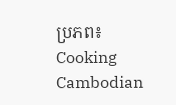ប្រភព៖ Cooking Cambodian